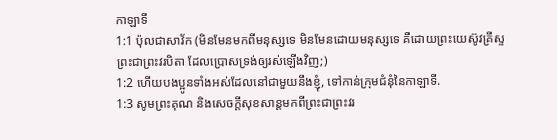កាឡាទី
1:1 ប៉ុលជាសាវ័ក (មិនមែនមកពីមនុស្សទេ មិនមែនដោយមនុស្សទេ គឺដោយព្រះយេស៊ូវគ្រីស្ទ
ព្រះជាព្រះវរបិតា ដែលប្រោសទ្រង់ឲ្យរស់ឡើងវិញ;)
1:2 ហើយបងប្អូនទាំងអស់ដែលនៅជាមួយនឹងខ្ញុំ, ទៅកាន់ក្រុមជំនុំនៃកាឡាទី.
1:3 សូមព្រះគុណ និងសេចក្ដីសុខសាន្តមកពីព្រះជាព្រះវរ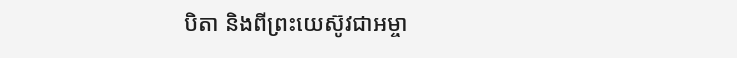បិតា និងពីព្រះយេស៊ូវជាអម្ចា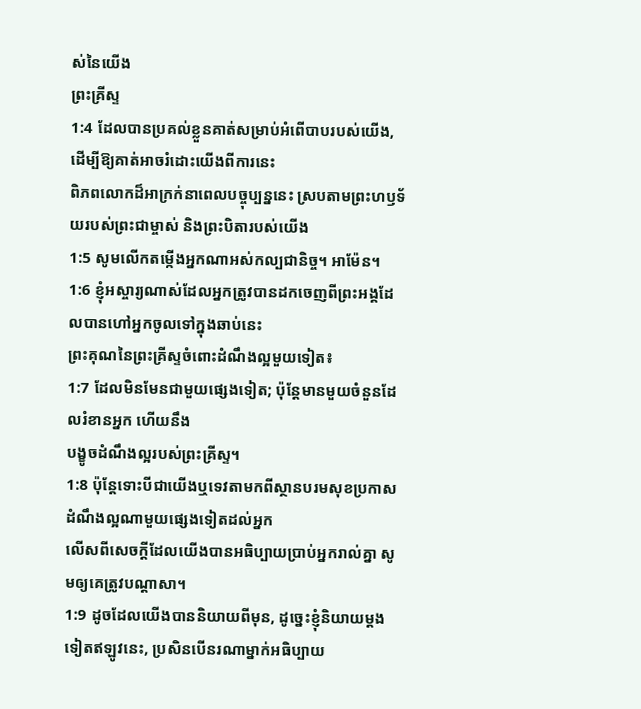ស់នៃយើង
ព្រះគ្រីស្ទ
1:4 ដែលបានប្រគល់ខ្លួនគាត់សម្រាប់អំពើបាបរបស់យើង, ដើម្បីឱ្យគាត់អាចរំដោះយើងពីការនេះ
ពិភពលោកដ៏អាក្រក់នាពេលបច្ចុប្បន្ននេះ ស្របតាមព្រះហឫទ័យរបស់ព្រះជាម្ចាស់ និងព្រះបិតារបស់យើង
1:5 សូមលើកតម្កើងអ្នកណាអស់កល្បជានិច្ច។ អាម៉ែន។
1:6 ខ្ញុំអស្ចារ្យណាស់ដែលអ្នកត្រូវបានដកចេញពីព្រះអង្គដែលបានហៅអ្នកចូលទៅក្នុងឆាប់នេះ
ព្រះគុណនៃព្រះគ្រីស្ទចំពោះដំណឹងល្អមួយទៀត៖
1:7 ដែលមិនមែនជាមួយផ្សេងទៀត; ប៉ុន្តែមានមួយចំនួនដែលរំខានអ្នក ហើយនឹង
បង្ខូចដំណឹងល្អរបស់ព្រះគ្រីស្ទ។
1:8 ប៉ុន្តែទោះបីជាយើងឬទេវតាមកពីស្ថានបរមសុខប្រកាសដំណឹងល្អណាមួយផ្សេងទៀតដល់អ្នក
លើសពីសេចក្ដីដែលយើងបានអធិប្បាយប្រាប់អ្នករាល់គ្នា សូមឲ្យគេត្រូវបណ្ដាសា។
1:9 ដូចដែលយើងបាននិយាយពីមុន, ដូច្នេះខ្ញុំនិយាយម្តងទៀតឥឡូវនេះ, ប្រសិនបើនរណាម្នាក់អធិប្បាយ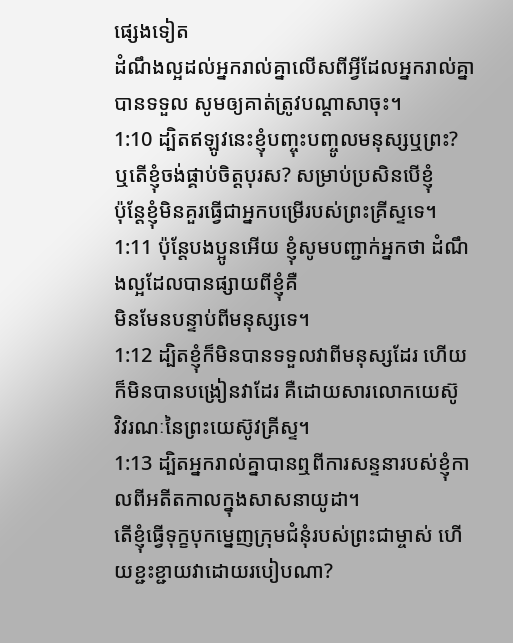ផ្សេងទៀត
ដំណឹងល្អដល់អ្នករាល់គ្នាលើសពីអ្វីដែលអ្នករាល់គ្នាបានទទួល សូមឲ្យគាត់ត្រូវបណ្ដាសាចុះ។
1:10 ដ្បិតឥឡូវនេះខ្ញុំបញ្ចុះបញ្ចូលមនុស្សឬព្រះ? ឬតើខ្ញុំចង់ផ្គាប់ចិត្តបុរស? សម្រាប់ប្រសិនបើខ្ញុំ
ប៉ុន្តែខ្ញុំមិនគួរធ្វើជាអ្នកបម្រើរបស់ព្រះគ្រីស្ទទេ។
1:11 ប៉ុន្តែបងប្អូនអើយ ខ្ញុំសូមបញ្ជាក់អ្នកថា ដំណឹងល្អដែលបានផ្សាយពីខ្ញុំគឺ
មិនមែនបន្ទាប់ពីមនុស្សទេ។
1:12 ដ្បិតខ្ញុំក៏មិនបានទទួលវាពីមនុស្សដែរ ហើយក៏មិនបានបង្រៀនវាដែរ គឺដោយសារលោកយេស៊ូ
វិវរណៈនៃព្រះយេស៊ូវគ្រីស្ទ។
1:13 ដ្បិតអ្នករាល់គ្នាបានឮពីការសន្ទនារបស់ខ្ញុំកាលពីអតីតកាលក្នុងសាសនាយូដា។
តើខ្ញុំធ្វើទុក្ខបុកម្នេញក្រុមជំនុំរបស់ព្រះជាម្ចាស់ ហើយខ្ជះខ្ជាយវាដោយរបៀបណា?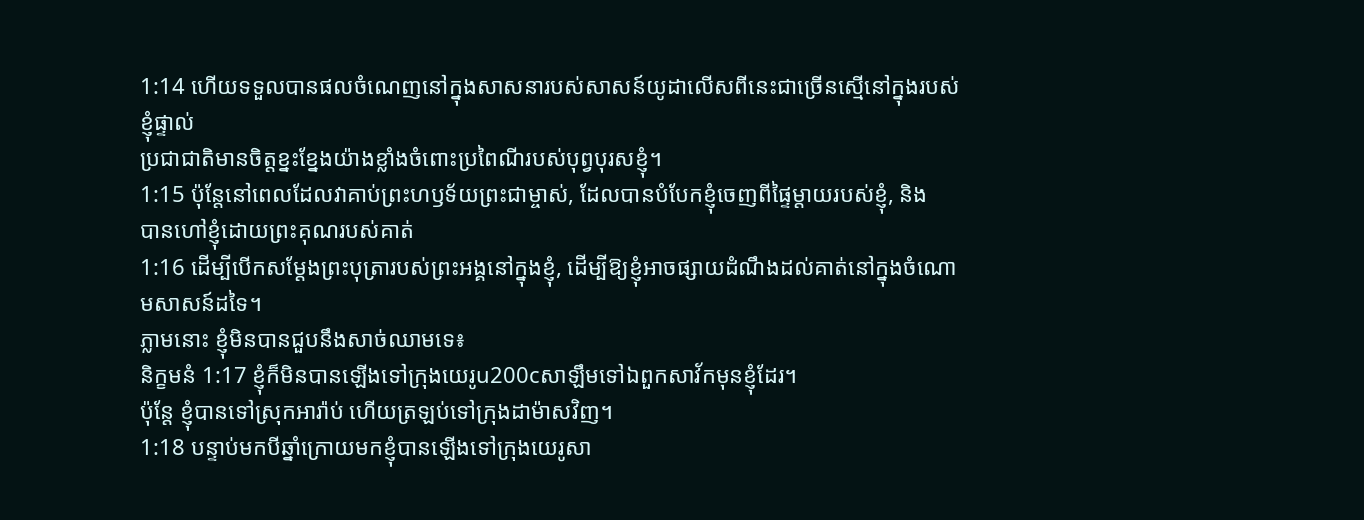1:14 ហើយទទួលបានផលចំណេញនៅក្នុងសាសនារបស់សាសន៍យូដាលើសពីនេះជាច្រើនស្មើនៅក្នុងរបស់ខ្ញុំផ្ទាល់
ប្រជាជាតិមានចិត្តខ្នះខ្នែងយ៉ាងខ្លាំងចំពោះប្រពៃណីរបស់បុព្វបុរសខ្ញុំ។
1:15 ប៉ុន្តែនៅពេលដែលវាគាប់ព្រះហឫទ័យព្រះជាម្ចាស់, ដែលបានបំបែកខ្ញុំចេញពីផ្ទៃម្តាយរបស់ខ្ញុំ, និង
បានហៅខ្ញុំដោយព្រះគុណរបស់គាត់
1:16 ដើម្បីបើកសម្ដែងព្រះបុត្រារបស់ព្រះអង្គនៅក្នុងខ្ញុំ, ដើម្បីឱ្យខ្ញុំអាចផ្សាយដំណឹងដល់គាត់នៅក្នុងចំណោមសាសន៍ដទៃ។
ភ្លាមនោះ ខ្ញុំមិនបានជួបនឹងសាច់ឈាមទេ៖
និក្ខមនំ 1:17 ខ្ញុំក៏មិនបានឡើងទៅក្រុងយេរូu200cសាឡឹមទៅឯពួកសាវ័កមុនខ្ញុំដែរ។
ប៉ុន្តែ ខ្ញុំបានទៅស្រុកអារ៉ាប់ ហើយត្រឡប់ទៅក្រុងដាម៉ាសវិញ។
1:18 បន្ទាប់មកបីឆ្នាំក្រោយមកខ្ញុំបានឡើងទៅក្រុងយេរូសា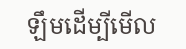ឡឹមដើម្បីមើល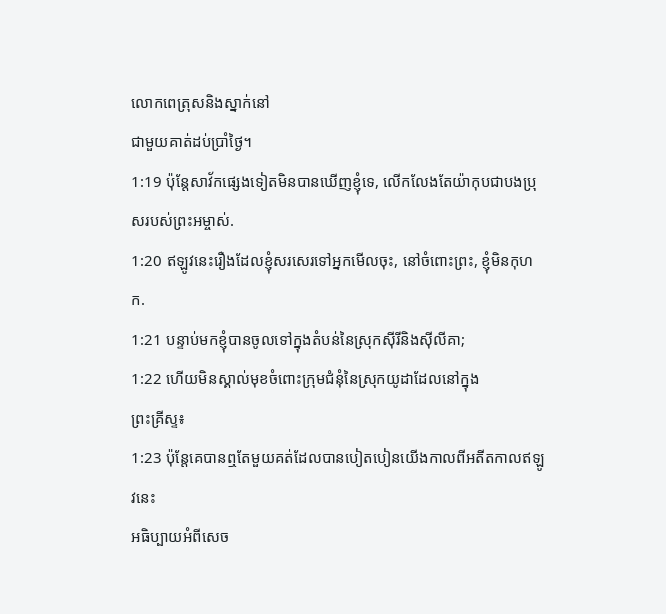លោកពេត្រុសនិងស្នាក់នៅ
ជាមួយគាត់ដប់ប្រាំថ្ងៃ។
1:19 ប៉ុន្តែសាវ័កផ្សេងទៀតមិនបានឃើញខ្ញុំទេ, លើកលែងតែយ៉ាកុបជាបងប្រុសរបស់ព្រះអម្ចាស់.
1:20 ឥឡូវនេះរឿងដែលខ្ញុំសរសេរទៅអ្នកមើលចុះ, នៅចំពោះព្រះ, ខ្ញុំមិនកុហក.
1:21 បន្ទាប់មកខ្ញុំបានចូលទៅក្នុងតំបន់នៃស្រុកស៊ីរីនិងស៊ីលីគា;
1:22 ហើយមិនស្គាល់មុខចំពោះក្រុមជំនុំនៃស្រុកយូដាដែលនៅក្នុង
ព្រះគ្រីស្ទ៖
1:23 ប៉ុន្តែគេបានឮតែមួយគត់ដែលបានបៀតបៀនយើងកាលពីអតីតកាលឥឡូវនេះ
អធិប្បាយអំពីសេច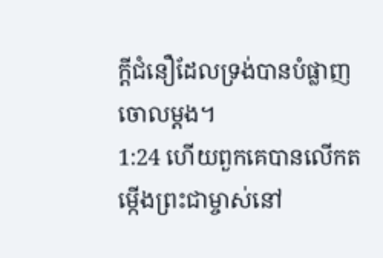ក្ដីជំនឿដែលទ្រង់បានបំផ្លាញចោលម្ដង។
1:24 ហើយពួកគេបានលើកតម្កើងព្រះជាម្ចាស់នៅ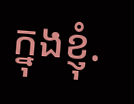ក្នុងខ្ញុំ.